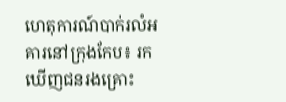ហេតុការណ៍បាក់រលំអគារនៅក្រុងកែប៖ រកឃើញជនរងគ្រោះ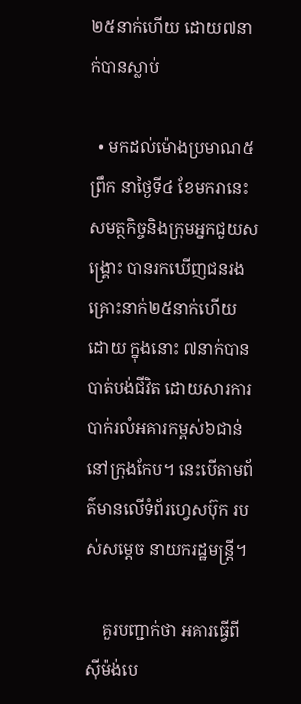២៥នាក់ហើយ ដោយ៧នាក់បានស្លាប់

  • មកដល់ម៉ោងប្រមាណ៥ព្រឹក នាថ្ងៃទី៤ ខែមករានេះ សមត្ថកិច្ចនិងក្រុមអ្នកជួយសង្គ្រោះ បានរកឃើញជនរងគ្រោះនាក់២៥នាក់ហើយ ដោយ ក្នុងនោះ ៧នាក់បានបាត់បង់ជីវិត ដោយសារការបាក់រលំអគារកម្ពស់៦ជាន់នៅក្រុងកែប។ នេះបើតាមព័ត៌មានលើទំព័រហ្វេសប៊ុក របស់សម្តេច នាយករដ្ឋមន្រ្តី។

    គួរបញ្ជាក់ថា អគារធ្វើពីស៊ីម៉ង់បេ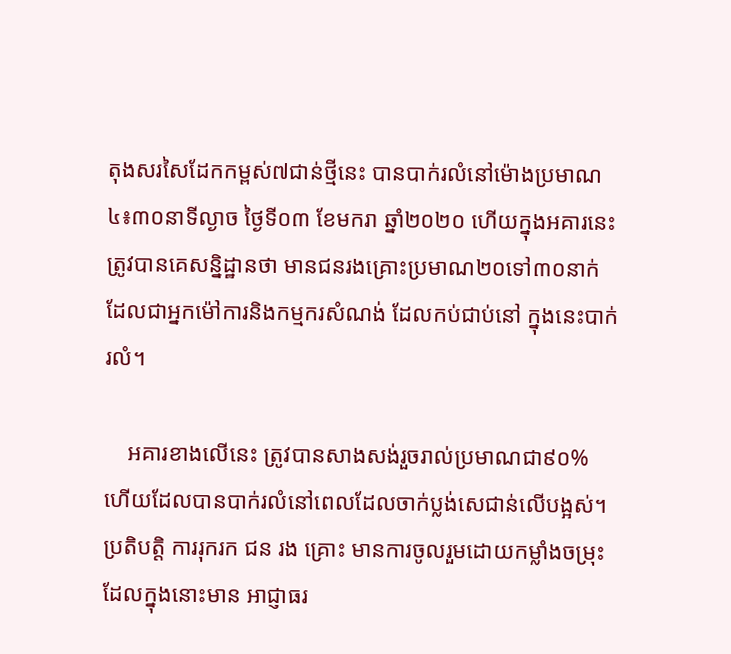តុងសរសៃដែកកម្ពស់៧ជាន់ថ្មីនេះ បានបាក់រលំនៅម៉ោងប្រមាណ ៤៖៣០នាទីល្ងាច ថ្ងៃទី០៣ ខែមករា ឆ្នាំ២០២០ ហើយក្នុងអគារនេះ ត្រូវបានគេសន្និដ្ឋានថា មានជនរងគ្រោះប្រមាណ២០ទៅ៣០នាក់ ដែលជាអ្នកម៉ៅការនិងកម្មករសំណង់ ដែលកប់ជាប់នៅ ក្នុងនេះបាក់រលំ។

    អគារខាងលើនេះ ត្រូវបានសាងសង់រួចរាល់ប្រមាណជា៩០% ហើយដែលបានបាក់រលំនៅពេលដែលចាក់ប្លង់សេជាន់លើបង្អស់។ ប្រតិបត្តិ ការរុករក ជន រង គ្រោះ មានការចូលរួមដោយកម្លាំងចម្រុះ ដែលក្នុងនោះមាន អាជ្ញាធរ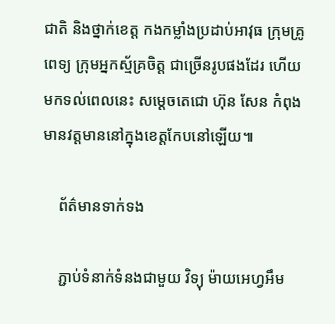ជាតិ និងថ្នាក់ខេត្ត កងកម្លាំងប្រដាប់អាវុធ ក្រុមគ្រូពេទ្យ ក្រុមអ្នកស្ម័គ្រចិត្ត ជាច្រើនរូបផងដែរ ហើយមកទល់ពេលនេះ សម្តេចតេជោ ហ៊ុន សែន កំពុងមានវត្តមាននៅក្នុងខេត្តកែបនៅឡើយ៕

    ព័ត៌មានទាក់ទង

    ភ្ជាប់ទំនាក់ទំនងជាមួយ វិទ្យុ ម៉ាយអេហ្វអឹម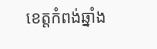ខេត្តកំពង់ឆ្នាំង